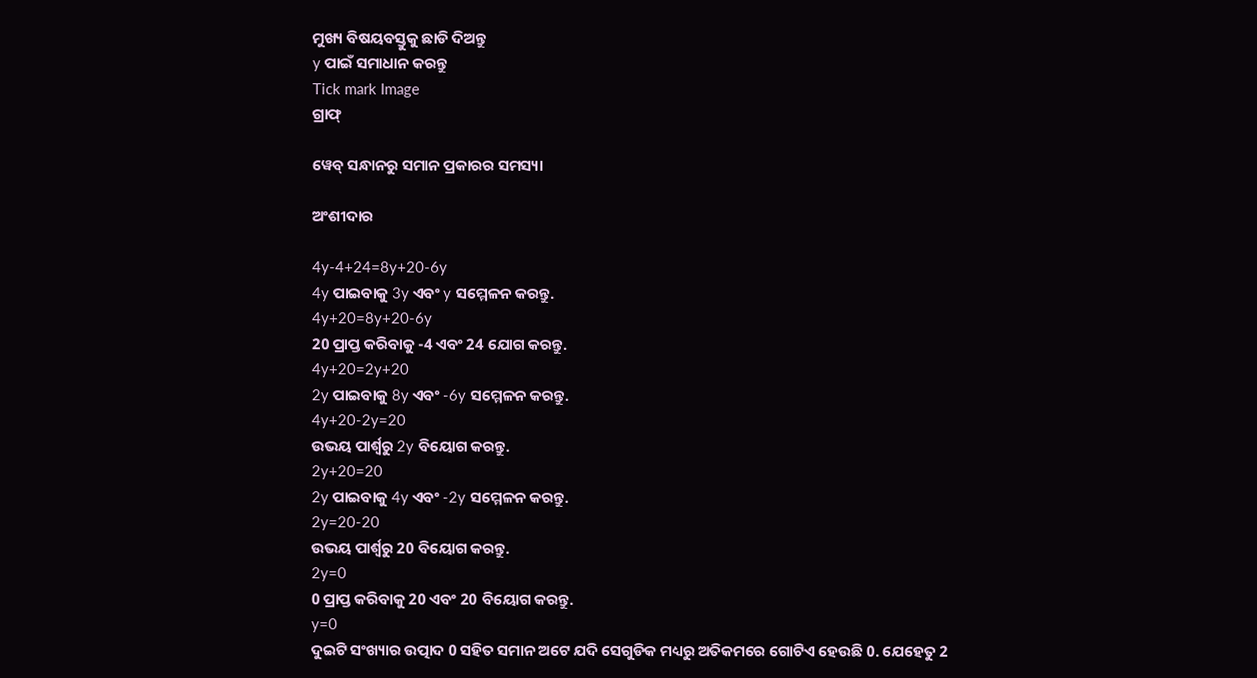ମୁଖ୍ୟ ବିଷୟବସ୍ତୁକୁ ଛାଡି ଦିଅନ୍ତୁ
y ପାଇଁ ସମାଧାନ କରନ୍ତୁ
Tick mark Image
ଗ୍ରାଫ୍

ୱେବ୍ ସନ୍ଧାନରୁ ସମାନ ପ୍ରକାରର ସମସ୍ୟା

ଅଂଶୀଦାର

4y-4+24=8y+20-6y
4y ପାଇବାକୁ 3y ଏବଂ y ସମ୍ମେଳନ କରନ୍ତୁ.
4y+20=8y+20-6y
20 ପ୍ରାପ୍ତ କରିବାକୁ -4 ଏବଂ 24 ଯୋଗ କରନ୍ତୁ.
4y+20=2y+20
2y ପାଇବାକୁ 8y ଏବଂ -6y ସମ୍ମେଳନ କରନ୍ତୁ.
4y+20-2y=20
ଉଭୟ ପାର୍ଶ୍ୱରୁ 2y ବିୟୋଗ କରନ୍ତୁ.
2y+20=20
2y ପାଇବାକୁ 4y ଏବଂ -2y ସମ୍ମେଳନ କରନ୍ତୁ.
2y=20-20
ଉଭୟ ପାର୍ଶ୍ୱରୁ 20 ବିୟୋଗ କରନ୍ତୁ.
2y=0
0 ପ୍ରାପ୍ତ କରିବାକୁ 20 ଏବଂ 20 ବିୟୋଗ କରନ୍ତୁ.
y=0
ଦୁଇଟି ସଂଖ୍ୟାର ଉତ୍ପାଦ 0 ସହିତ ସମାନ ଅଟେ ଯଦି ସେଗୁଡିକ ମଧ୍ୟରୁ ଅତିକମରେ ଗୋଟିଏ ହେଉଛି 0. ଯେହେତୁ 2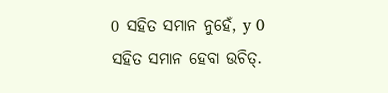0 ସହିତ ସମାନ ନୁହେଁ, y 0 ସହିତ ସମାନ ହେବା ଉଚିତ୍‌.